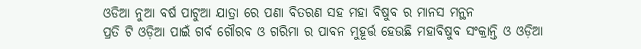ଓଡିଆ ନୁଆ ବର୍ଷ ପାଟୁଆ ଯାତ୍ରା ରେ ପଣା ବିତରଣ ସହ ମହା ବିଷୁବ ର ମାନସ ମନ୍ଥନ
ପ୍ରତି ଟି ଓଡ଼ିଆ ପାଇଁ ଗର୍ବ ଗୌରବ ଓ ଗରିମା ର ପାବନ ମୁହୂର୍ତ୍ତ ହେଉଛି ମହାବିଷୁବ ସଂକ୍ରାନ୍ତି ଓ ଓଡ଼ିଆ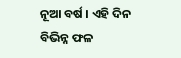ନୂଆ ବର୍ଷ । ଏହି ଦିନ ବିଭିନ୍ନ ଫଳ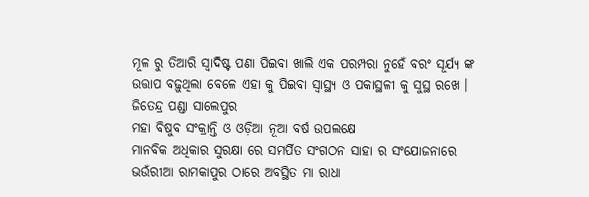ମୂଳ ରୁ ତିଆରି ସ୍ଵାଦିଷ୍ଟ ପଣା ପିଇବା ଖାଲି ଏକ ପରମ୍ପରା ନୁହେଁ ବରଂ ସୂର୍ଯ୍ୟ ଙ୍କ ଉତ୍ତାପ ବଢ଼ୁଥିଲା ବେଳେ ଏହା କୁ ପିଇବା ସ୍ବାସ୍ଥ୍ୟ ଓ ପକାସ୍ଥଳୀ କୁ ସୁସ୍ଥ ରଖେ ।
ଜିତେନ୍ଦ୍ର ପଣ୍ଡା ସାଲେପୁର
ମହା ବିଷୁବ ସଂକ୍ରାନ୍ତି ଓ ଓଡ଼ିଆ ନୂଆ ବର୍ଷ ଉପଲକ୍ଷେ
ମାନବିକ ଅଧିକାର ସୁରକ୍ଷା ରେ ସମର୍ପିତ ସଂଗଠନ ସାହା ର ସଂଯୋଜନାରେ ଭଉଁରୀଆ ରାମକାପୁର ଠାରେ ଅବସ୍ଥିତ ମା ରାଧା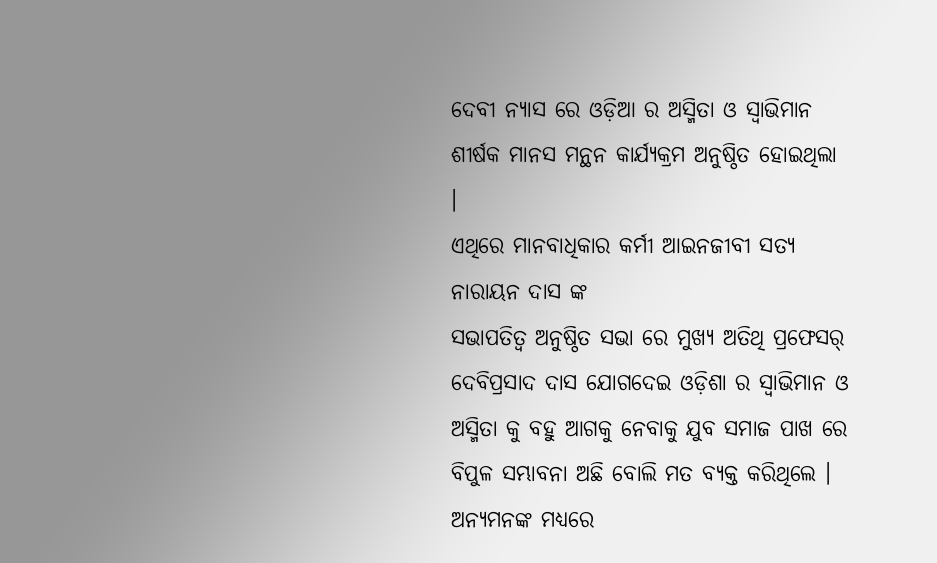ଦେବୀ ନ୍ୟାସ ରେ ଓଡ଼ିଆ ର ଅସ୍ମିତା ଓ ସ୍ୱାଭିମାନ ଶୀର୍ଷକ ମାନସ ମନ୍ଥନ କାର୍ଯ୍ୟକ୍ରମ ଅନୁଷ୍ଠିତ ହୋଇଥିଲା ।
ଏଥିରେ ମାନବାଧିକାର କର୍ମୀ ଆଇନଜୀବୀ ସତ୍ୟ ନାରାୟନ ଦାସ ଙ୍କ
ସଭାପତିତ୍ଵ ଅନୁଷ୍ଠିତ ସଭା ରେ ମୁଖ୍ୟ ଅତିଥି ପ୍ରଫେସର୍ ଦେବିପ୍ରସାଦ ଦାସ ଯୋଗଦେଇ ଓଡ଼ିଶା ର ସ୍ୱାଭିମାନ ଓ ଅସ୍ମିତା କୁ ବହୁ ଆଗକୁ ନେବାକୁ ଯୁବ ସମାଜ ପାଖ ରେ ବିପୁଳ ସମ୍ଭାବନା ଅଛି ବୋଲି ମତ ବ୍ୟକ୍ତ କରିଥିଲେ ।
ଅନ୍ୟମନଙ୍କ ମଧ୍ୟରେ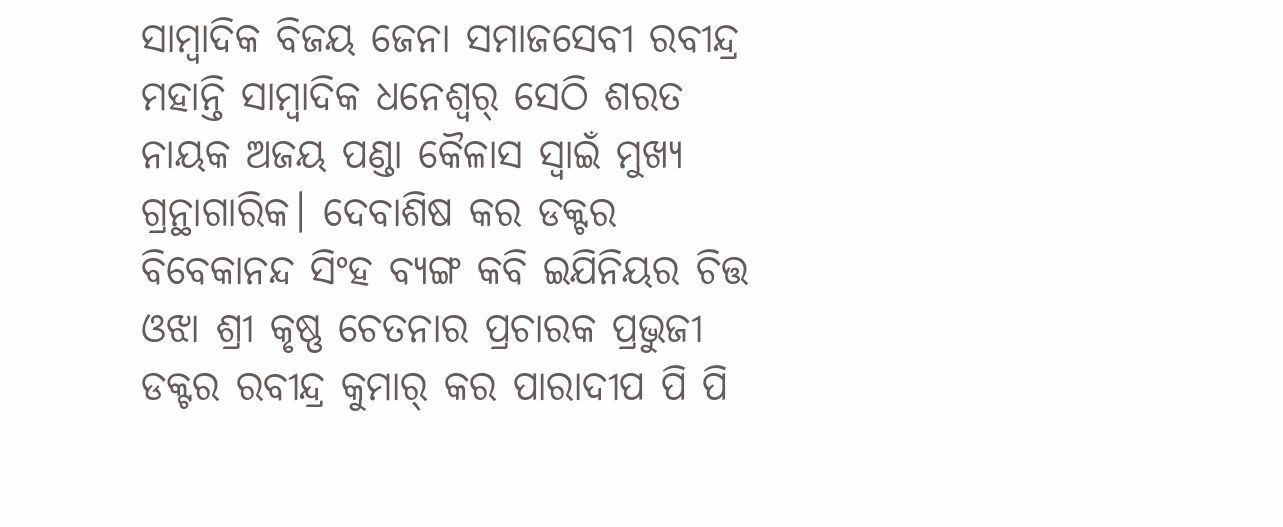ସାମ୍ବାଦିକ ବିଜୟ ଜେନା ସମାଜସେବୀ ରବୀନ୍ଦ୍ର ମହାନ୍ତି ସାମ୍ୱାଦିକ ଧନେଶ୍ୱର୍ ସେଠି ଶରତ ନାୟକ ଅଜୟ ପଣ୍ଡା କୈଳାସ ସ୍ୱାଇଁ ମୁଖ୍ୟ ଗ୍ରନ୍ଥାଗାରିକ। ଦେବାଶିଷ କର ଡକ୍ଟର ବିବେକାନନ୍ଦ ସିଂହ ବ୍ୟଙ୍ଗ କବି ଇଯିନିୟର ଚିତ୍ତ ଓଝା ଶ୍ରୀ କୃଷ୍ଣ ଚେତନାର ପ୍ରଚାରକ ପ୍ରଭୁଜୀ ଡକ୍ଟର ରବୀନ୍ଦ୍ର କୁମାର୍ କର ପାରାଦୀପ ପି ପି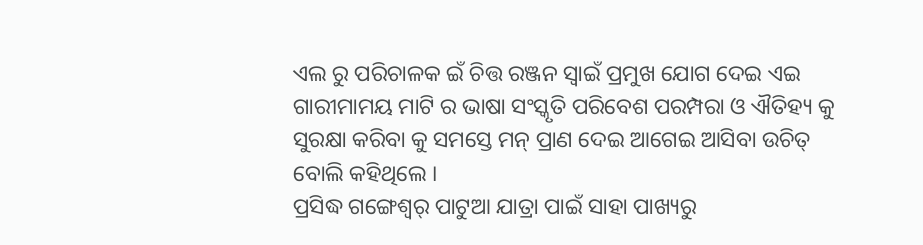ଏଲ ରୁ ପରିଚାଳକ ଇଁ ଚିତ୍ତ ରଞ୍ଜନ ସ୍ବାଇଁ ପ୍ରମୁଖ ଯୋଗ ଦେଇ ଏଇ ଗାରୀମାମୟ ମାଟି ର ଭାଷା ସଂସ୍କୃତି ପରିବେଶ ପରମ୍ପରା ଓ ଐତିହ୍ୟ କୁ ସୁରକ୍ଷା କରିବା କୁ ସମସ୍ତେ ମନ୍ ପ୍ରାଣ ଦେଇ ଆଗେଇ ଆସିବା ଉଚିତ୍ ବୋଲି କହିଥିଲେ ।
ପ୍ରସିଦ୍ଧ ଗଙ୍ଗେଶ୍ୱର୍ ପାଟୁଆ ଯାତ୍ରା ପାଇଁ ସାହା ପାଖ୍ୟରୁ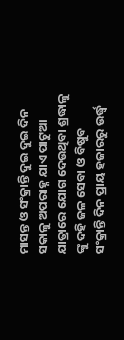ମାସନ୍ତ ଓ ସଂକ୍ରାନ୍ତି ଦୁଇ ଦୁଇ ଦିନ ସକାଳୁ ଅପରାହ୍ନ ଯାଏ ପାଟୁଆ ଯାତ୍ରାରେ ଯୋଗ ଦେଉଥିବା ଶ୍ରଦ୍ଧାଳୁ ଙ୍କୁ ଦହି ଜଳ ସେବା ଓ ବିଷୁବ ସଂକ୍ରାନ୍ତି ଦିନ ପ୍ରାୟ ହଜାରରୁ ଉର୍ଦ୍ଧ୍ବ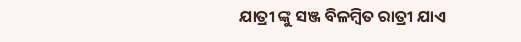ଯାତ୍ରୀ ଙ୍କୁ ସଞ୍ଜ ବିଳମ୍ବିତ ରାତ୍ରୀ ଯାଏ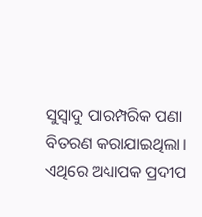ସୁସ୍ୱାଦୁ ପାରମ୍ପରିକ ପଣା ବିତରଣ କରାଯାଇଥିଲା। ଏଥିରେ ଅଧ୍ୟାପକ ପ୍ରଦୀପ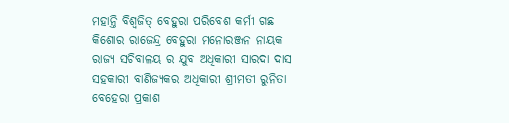ମହାନ୍ତି ବିଶ୍ୱଜିତ୍ ବେହୁରା ପରିବେଶ କର୍ମୀ ଗଛ କିଶୋର ରାଜେନ୍ଦ୍ର ବେହୁରା ମନୋରଞ୍ଜନ ନାୟକ ରାଜ୍ୟ ସଚିବାଳୟ ର ଯୁବ ଅଧିକାରୀ ସାରଦା ଦାସ ସହକାରୀ ବାଣିଜ୍ୟକର ଅଧିକାରୀ ଶ୍ରୀମତୀ ରୁନିତା ବେହେରା ପ୍ରକାଶ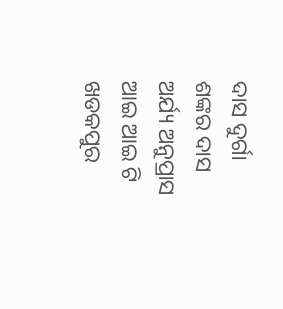ଦାସ ଦୁର୍ଗା ଶଙ୍କର ଦାସ ଅର୍ଯ୍ୟ ଅନୁପ୍ରାସ ଆଇ ଆଇ ଟି ଖଡକପୁର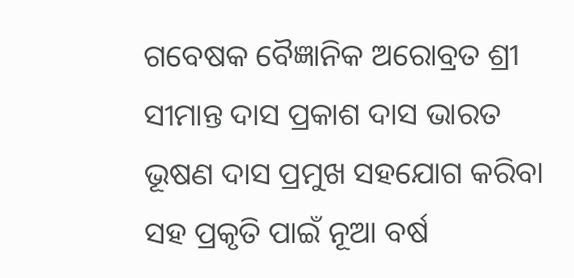ଗବେଷକ ବୈଜ୍ଞାନିକ ଅରୋବ୍ରତ ଶ୍ରୀ ସୀମାନ୍ତ ଦାସ ପ୍ରକାଶ ଦାସ ଭାରତ ଭୂଷଣ ଦାସ ପ୍ରମୁଖ ସହଯୋଗ କରିବା ସହ ପ୍ରକୃତି ପାଇଁ ନୂଆ ବର୍ଷ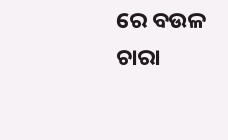ରେ ବଉଳ ଚାରା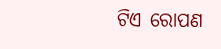ଟିଏ ରୋପଣ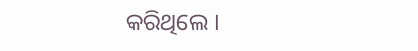କରିଥିଲେ ।